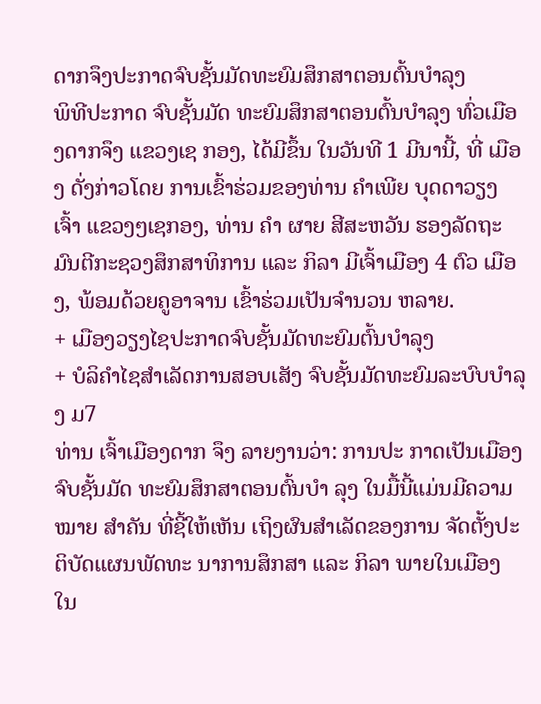ດາກຈຶງປະກາດຈົບຊັ້ນມັດທະຍົມສຶກສາຕອນຕົ້ນບຳລຸງ
ພິທີປະກາດ ຈົບຊັ້ນມັດ ທະຍົມສຶກສາຕອນຕົ້ນບຳລຸງ ທົ່ວເມືອງດາກຈຶງ ແຂວງເຊ ກອງ, ໄດ້ມີຂຶ້ນ ໃນວັນທີ 1 ມີນານີ້, ທີ່ ເມືອງ ດັ່ງກ່າວໂດຍ ການເຂົ້າຮ່ວມຂອງທ່ານ ຄຳເພີຍ ບຸດດາວຽງ ເຈົ້າ ແຂວງໆເຊກອງ, ທ່ານ ຄຳ ຜາຍ ສີສະຫວັນ ຮອງລັດຖະ ມົນຕີກະຊວງສຶກສາທິການ ແລະ ກິລາ ມີເຈົ້າເມືອງ 4 ຕົວ ເມືອງ, ພ້ອມດ້ວຍຄູອາຈານ ເຂົ້າຮ່ວມເປັນຈຳນວນ ຫລາຍ.
+ ເມືອງວຽງໄຊປະກາດຈົບຊັ້ນມັດທະຍົມຕົ້ນບຳລຸງ
+ ບໍລິຄຳໄຊສຳເລັດການສອບເສັງ ຈົບຊັ້ນມັດທະຍົມລະບົບບຳລຸງ ມ7
ທ່ານ ເຈົ້າເມືອງດາກ ຈຶງ ລາຍງານວ່າ: ການປະ ກາດເປັນເມືອງຈົບຊັ້ນມັດ ທະຍົມສຶກສາຕອນຕົ້ນບຳ ລຸງ ໃນມື້ນີ້ແມ່ນມີຄວາມ ໝາຍ ສຳຄັນ ທີ່ຊີ້ໃຫ້ເຫັນ ເຖິງຜົນສຳເລັດຂອງການ ຈັດຕັ້ງປະຕິບັດແຜນພັດທະ ນາການສຶກສາ ແລະ ກິລາ ພາຍໃນເມືອງ ໃນ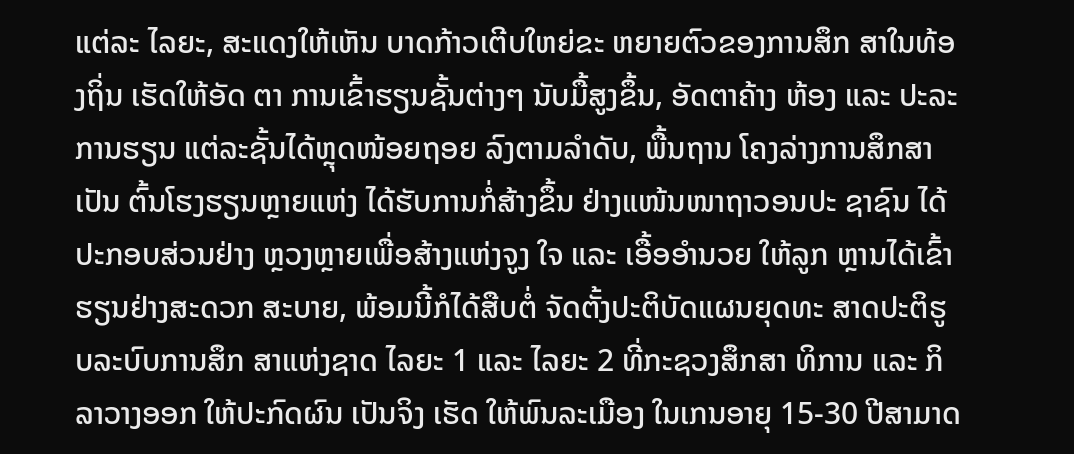ແຕ່ລະ ໄລຍະ, ສະແດງໃຫ້ເຫັນ ບາດກ້າວເຕີບໃຫຍ່ຂະ ຫຍາຍຕົວຂອງການສຶກ ສາໃນທ້ອງຖິ່ນ ເຮັດໃຫ້ອັດ ຕາ ການເຂົ້າຮຽນຊັ້ນຕ່າງໆ ນັບມື້ສູງຂຶ້ນ, ອັດຕາຄ້າງ ຫ້ອງ ແລະ ປະລະການຮຽນ ແຕ່ລະຊັ້ນໄດ້ຫຼຸດໜ້ອຍຖອຍ ລົງຕາມລຳດັບ, ພື້ນຖານ ໂຄງລ່າງການສຶກສາເປັນ ຕົ້ນໂຮງຮຽນຫຼາຍແຫ່ງ ໄດ້ຮັບການກໍ່ສ້າງຂຶ້ນ ຢ່າງແໜ້ນໜາຖາວອນປະ ຊາຊົນ ໄດ້ປະກອບສ່ວນຢ່າງ ຫຼວງຫຼາຍເພື່ອສ້າງແຫ່ງຈູງ ໃຈ ແລະ ເອື້ອອຳນວຍ ໃຫ້ລູກ ຫຼານໄດ້ເຂົ້າຮຽນຢ່າງສະດວກ ສະບາຍ, ພ້ອມນີ້ກໍໄດ້ສືບຕໍ່ ຈັດຕັ້ງປະຕິບັດແຜນຍຸດທະ ສາດປະຕິຮູບລະບົບການສຶກ ສາແຫ່ງຊາດ ໄລຍະ 1 ແລະ ໄລຍະ 2 ທີ່ກະຊວງສຶກສາ ທິການ ແລະ ກິລາວາງອອກ ໃຫ້ປະກົດຜົນ ເປັນຈິງ ເຮັດ ໃຫ້ພົນລະເມືອງ ໃນເກນອາຍຸ 15-30 ປີສາມາດ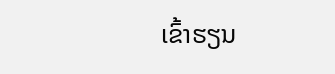ເຂົ້າຮຽນ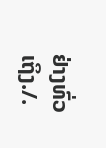ຢ່າງທົ່ວເຖິງ./.